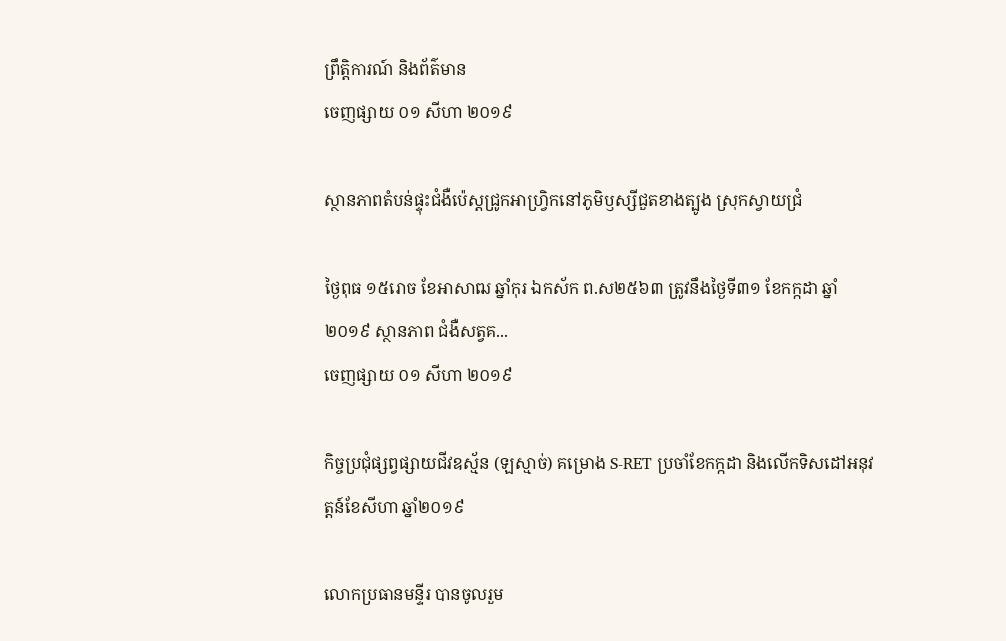ព្រឹត្តិការណ៍ និងព័ត៌មាន
ចេញផ្សាយ ០១ សីហា ២០១៩

ស្ថានភាពតំបន់ផ្ទុះជំងឺប៉េស្តជ្រូកអាហ្វ្រិកនៅភូមិឫស្សីជួតខាងត្បូង ស្រុកស្វាយជ្រំ

ថ្ងៃពុធ ១៥រោច ខែអាសាឍ ឆ្នាំកុរ ឯកស័ក ព.ស២៥៦៣ ត្រូវនឹងថ្ងៃទី៣១ ខែកក្កដា ឆ្នាំ២០១៩ ស្ថានភាព ជំងឺសត្វគ...
ចេញផ្សាយ ០១ សីហា ២០១៩

កិច្ចប្រជុំផ្សព្វផ្សាយជីវឧស្ម័ន (ឡស្មាច់) គម្រោង S-RET ប្រចាំខែកក្កដា និងលើកទិសដៅអនុវត្តន៍ខែសីហា ឆ្នាំ២០១៩

លោកប្រធានមន្ទីរ បានចូលរួម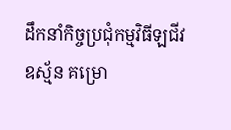ដឹកនាំកិច្ចប្រជុំកម្មវិធីឡជីវឧស្ម័ន គម្រោ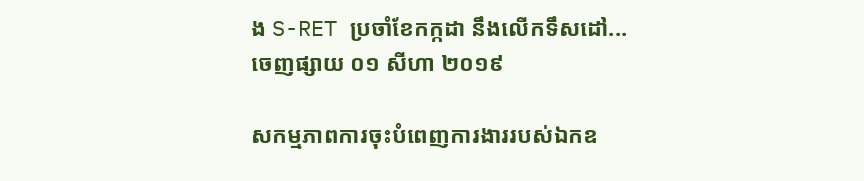ង S-RET ប្រចាំខែកក្កដា នឹងលើកទឹសដៅ...
ចេញផ្សាយ ០១ សីហា ២០១៩

សកម្មភាពការចុះបំពេញការងាររបស់ឯកឧ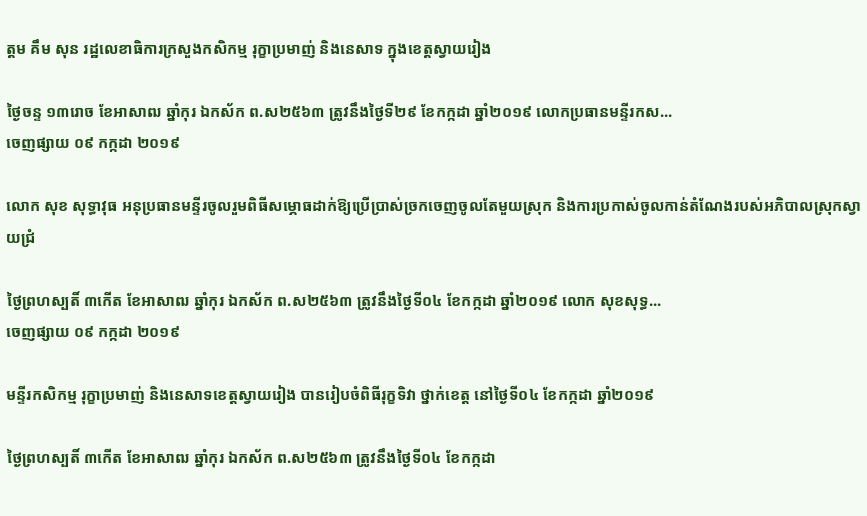ត្តម គឹម សុន រដ្ឋលេខាធិការក្រសួងកសិកម្ម រុក្ខាប្រមាញ់ និងនេសាទ ក្នុងខេត្តស្វាយរៀង

ថ្ងៃចន្ទ ១៣រោច ខែអាសាឍ ឆ្នាំកុរ ឯកស័ក ព.ស២៥៦៣ ត្រូវនឹងថ្ងៃទី២៩ ខែកក្កដា ឆ្នាំ២០១៩ លោកប្រធានមន្ទីរកស...
ចេញផ្សាយ ០៩ កក្កដា ២០១៩

លោក សុខ សុទ្ធាវុធ អនុប្រធានមន្ទីរចូលរួមពិធីសម្ភោធដាក់ឱ្យប្រើប្រាស់ច្រកចេញចូលតែមួយស្រុក និងការប្រកាស់ចូលកាន់តំណែងរបស់អភិបាលស្រុកស្វាយជ្រំ

ថ្ងៃព្រហស្បតិ៍ ៣កើត ខែអាសាឍ ឆ្នាំកុរ ឯកស័ក ព.ស២៥៦៣ ត្រូវនឹងថ្ងៃទី០៤ ខែកក្កដា ឆ្នាំ២០១៩ លោក សុខសុទ្ធ...
ចេញផ្សាយ ០៩ កក្កដា ២០១៩

មន្ទីរកសិកម្ម រុក្ខាប្រមាញ់ និងនេសាទខេត្តស្វាយរៀង បានរៀបចំពិធីរុក្ខទិវា ថ្នាក់ខេត្ត នៅថ្ងៃទី០៤ ខែកក្កដា ឆ្នាំ២០១៩

ថ្ងៃព្រហស្បតិ៍ ៣កើត ខែអាសាឍ ឆ្នាំកុរ ឯកស័ក ព.ស២៥៦៣ ត្រូវនឹងថ្ងៃទី០៤ ខែកក្កដា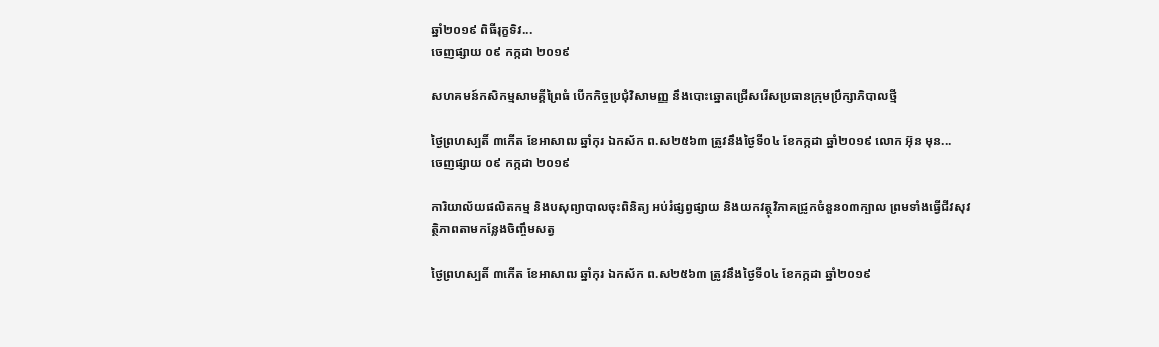ឆ្នាំ២០១៩ ពិធីរុក្ខទិវ...
ចេញផ្សាយ ០៩ កក្កដា ២០១៩

សហគមន៍កសិកម្មសាមគ្គីព្រៃធំ បើកកិច្ចប្រជុំវិសាមញ្ញ នឹងបោះឆ្នោតជ្រើសរើសប្រធានក្រុមប្រឹក្សាភិបាលថ្មី

ថ្ងៃព្រហស្បតិ៍ ៣កើត ខែអាសាឍ ឆ្នាំកុរ ឯកស័ក ព.ស២៥៦៣ ត្រូវនឹងថ្ងៃទី០៤ ខែកក្កដា ឆ្នាំ២០១៩ លោក អ៊ុន មុន...
ចេញផ្សាយ ០៩ កក្កដា ២០១៩

ការិយាល័យផលិតកម្ម និងបសុព្យាបាលចុះពិនិត្យ អប់រំផ្សព្វផ្សាយ និងយកវត្ថុវិភាគជ្រូកចំនួន០៣ក្បាល ព្រមទាំងធ្វើជីវសុវត្ថិភាពតាមកន្លែងចិញ្ចឹមសត្វ

ថ្ងៃព្រហស្បតិ៍ ៣កើត ខែអាសាឍ ឆ្នាំកុរ ឯកស័ក ព.ស២៥៦៣ ត្រូវនឹងថ្ងៃទី០៤ ខែកក្កដា ឆ្នាំ២០១៩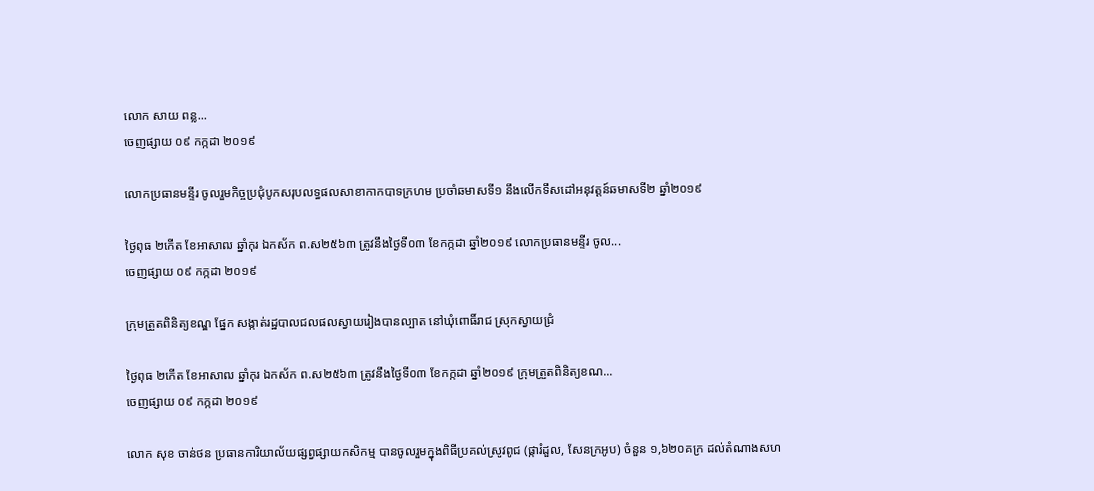លោក សាយ ពន្ល...
ចេញផ្សាយ ០៩ កក្កដា ២០១៩

លោកប្រធានមន្ទីរ ចូលរួមកិច្ចប្រជុំបូកសរុបលទ្ធផលសាខាកាកបាទក្រហម ប្រចាំឆមាសទី១ នឹងលើកទឹសដៅអនុវត្តន៍ឆមាសទី២ ឆ្នាំ២០១៩

ថ្ងៃពុធ ២កើត ខែអាសាឍ ឆ្នាំកុរ ឯកស័ក ព.ស២៥៦៣ ត្រូវនឹងថ្ងៃទី០៣ ខែកក្កដា ឆ្នាំ២០១៩ លោកប្រធានមន្ទីរ ចូល...
ចេញផ្សាយ ០៩ កក្កដា ២០១៩

ក្រុមត្រួតពិនិត្យខណ្ឌ ផ្នែក សង្កាត់រដ្ឋបាលជលផលស្វាយរៀងបានល្បាត នៅឃុំពោធិ៍រាជ ស្រុកស្វាយជ្រំ

ថ្ងៃពុធ ២កើត ខែអាសាឍ ឆ្នាំកុរ ឯកស័ក ព.ស២៥៦៣ ត្រូវនឹងថ្ងៃទី០៣ ខែកក្កដា ឆ្នាំ២០១៩ ក្រុមត្រួតពិនិត្យខណ...
ចេញផ្សាយ ០៩ កក្កដា ២០១៩

លោក សុខ ចាន់ថន ប្រធានការិយាល័យផ្សព្វផ្សាយកសិកម្ម បានចូលរួមក្នុងពិធីប្រគល់ស្រូវពូជ (ផ្ការំដួល, សែនក្រអូប) ចំនួន ១,៦២០គក្រ ដល់តំណាងសហ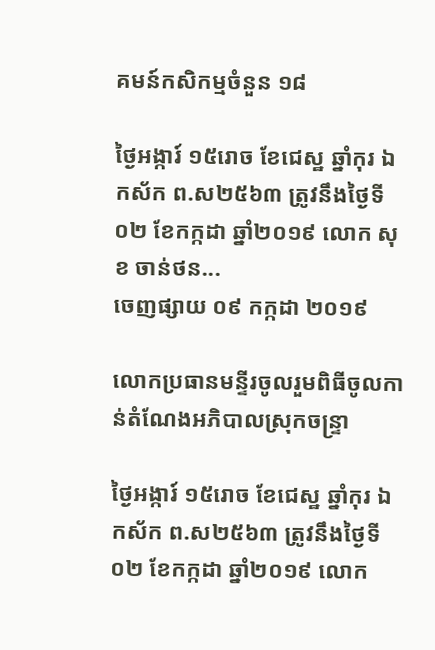គមន៍កសិកម្មចំនួន ១៨

ថ្ងៃអង្ការ៍ ១៥រោច ខែជេស្ឋ ឆ្នាំកុរ ឯកស័ក ព.ស២៥៦៣ ត្រូវនឹងថ្ងៃទី០២ ខែកក្កដា ឆ្នាំ២០១៩ លោក សុខ ចាន់ថន...
ចេញផ្សាយ ០៩ កក្កដា ២០១៩

លោកប្រធានមន្ទីរចូលរួមពិធីចូលកាន់តំណែងអភិបាលស្រុកចន្ទ្រា

ថ្ងៃអង្ការ៍ ១៥រោច ខែជេស្ឋ ឆ្នាំកុរ ឯកស័ក ព.ស២៥៦៣ ត្រូវនឹងថ្ងៃទី០២ ខែកក្កដា ឆ្នាំ២០១៩ លោក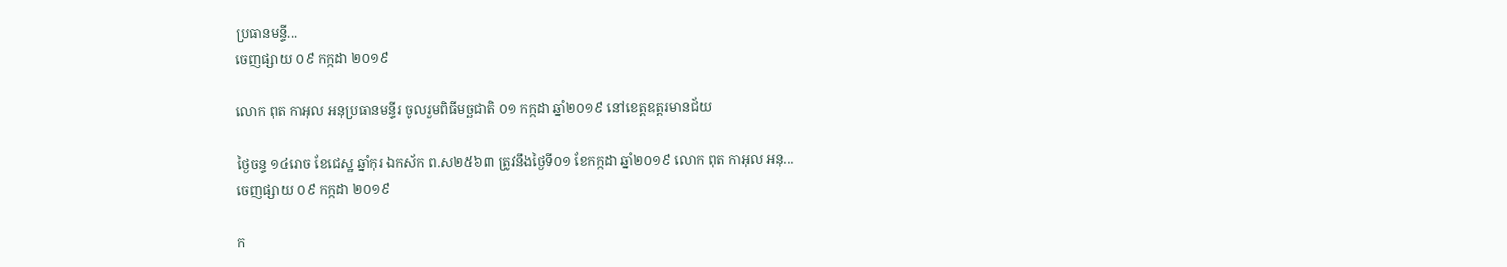ប្រធានមន្ទី...
ចេញផ្សាយ ០៩ កក្កដា ២០១៩

លោក ពុត កាអុល អនុប្រធានមន្ទីរ ចូលរួមពិធីមច្ឆជាតិ ០១ កក្កដា ឆ្នាំ២០១៩ នៅខេត្តឧត្តរមានជ័យ

ថ្ងៃចន្ទ ១៤រោច ខែជេស្ឋ ឆ្នាំកុរ ឯកស័ក ព.ស២៥៦៣ ត្រូវនឹងថ្ងៃទី០១ ខែកក្កដា ឆ្នាំ២០១៩ លោក ពុត កាអុល អនុ...
ចេញផ្សាយ ០៩ កក្កដា ២០១៩

ក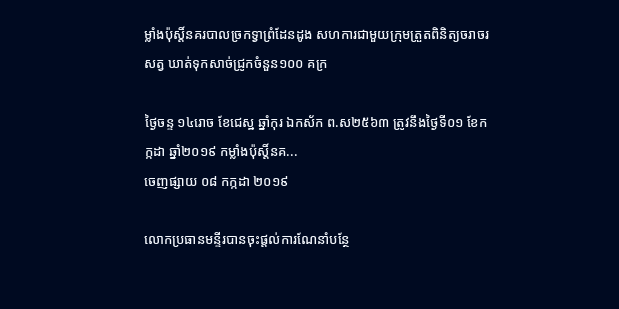ម្លាំងប៉ុស្តិ៍នគរបាលច្រកទ្វាព្រំដែនដូង សហការជាមួយក្រុមត្រួតពិនិត្យចរាចរសត្វ ឃាត់ទុកសាច់ជ្រូកចំនួន១០០ គក្រ

ថ្ងៃចន្ទ ១៤រោច ខែជេស្ឋ ឆ្នាំកុរ ឯកស័ក ព.ស២៥៦៣ ត្រូវនឹងថ្ងៃទី០១ ខែកក្កដា ឆ្នាំ២០១៩ កម្លាំងប៉ុស្តិ៍នគ...
ចេញផ្សាយ ០៨ កក្កដា ២០១៩

លោកប្រធានមន្ទីរបានចុះផ្តល់ការណែនាំបន្ថែ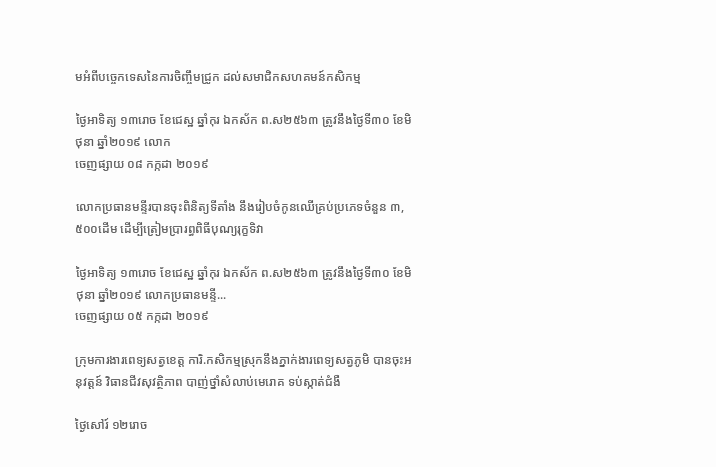មអំពីបច្ចេកទេសនៃការចិញ្ចឹមជ្រូក ដល់សមាជិកសហគមន៍កសិកម្ម

ថ្ងៃអាទិត្យ ១៣រោច ខែជេស្ឋ ឆ្នាំកុរ ឯកស័ក ព.ស២៥៦៣ ត្រូវនឹងថ្ងៃទី៣០ ខែមិថុនា ឆ្នាំ២០១៩ លោក
ចេញផ្សាយ ០៨ កក្កដា ២០១៩

លោកប្រធានមន្ទីរបានចុះពិនិត្យទីតាំង នឹងរៀបចំកូនឈើគ្រប់ប្រភេទចំនួន ៣,៥០០ដើម ដើម្បីត្រៀមប្រារព្ធពិធីបុណ្យរុក្ខទិវា

ថ្ងៃអាទិត្យ ១៣រោច ខែជេស្ឋ ឆ្នាំកុរ ឯកស័ក ព.ស២៥៦៣ ត្រូវនឹងថ្ងៃទី៣០ ខែមិថុនា ឆ្នាំ២០១៩ លោកប្រធានមន្ទី...
ចេញផ្សាយ ០៥ កក្កដា ២០១៩

ក្រុមការងារពេទ្យសត្វខេត្ត ការិ.កសិកម្មស្រុកនឹងភ្នាក់ងារពេទ្យសត្វភូមិ បានចុះអនុវត្តន៍ វិធានជីវសុវត្ថិភាព បាញ់ថ្នាំសំលាប់មេរោគ ទប់ស្កាត់ជំងឺ

ថ្ងៃសៅរ៍ ១២រោច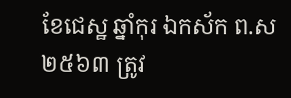ខែជេស្ឋ ឆ្នាំកុរ ឯកស័ក ព.ស២៥៦៣ ត្រូវ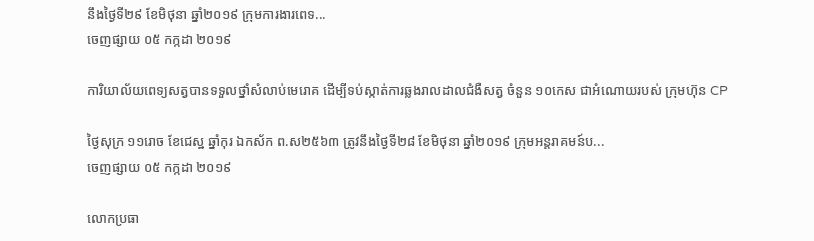នឹងថ្ងៃទី២៩ ខែមិថុនា ឆ្នាំ២០១៩ ក្រុមការងារពេទ...
ចេញផ្សាយ ០៥ កក្កដា ២០១៩

ការិយាល័យពេទ្យសត្វបានទទួលថ្នាំសំលាប់មេរោគ ដើម្បីទប់ស្កាត់ការឆ្លងរាលដាលជំងឺសត្វ ចំនួន ១០កេស ជាអំណោយរបស់ ក្រុមហ៊ុន CP

ថ្ងៃសុក្រ ១១រោច ខែជេស្ឋ ឆ្នាំកុរ ឯកស័ក ព.ស២៥៦៣ ត្រូវនឹងថ្ងៃទី២៨ ខែមិថុនា ឆ្នាំ២០១៩ ក្រុមអន្តរាគមន៍ប...
ចេញផ្សាយ ០៥ កក្កដា ២០១៩

លោកប្រធា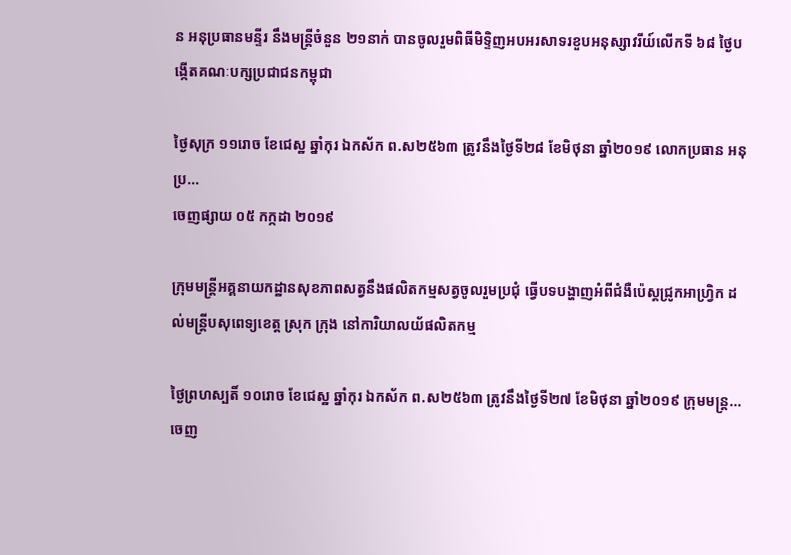ន អនុប្រធានមន្ទីរ នឹងមន្ត្រីចំនួន ២១នាក់ បានចូលរួមពិធីមិទ្ទិញអបអរសាទរខួបអនុស្សាវរីយ៍លើកទី ៦៨ ថ្ងៃបង្កើតគណៈបក្សប្រជាជនកម្ពុជា

ថ្ងៃសុក្រ ១១រោច ខែជេស្ឋ ឆ្នាំកុរ ឯកស័ក ព.ស២៥៦៣ ត្រូវនឹងថ្ងៃទី២៨ ខែមិថុនា ឆ្នាំ២០១៩ លោកប្រធាន អនុប្រ...
ចេញផ្សាយ ០៥ កក្កដា ២០១៩

ក្រុមមន្ត្រីអគ្គនាយកដ្ឋានសុខភាពសត្វនឹងផលិតកម្មសត្វចូលរួមប្រជុំ ធ្វើបទបង្ហាញអំពីជំងឺប៉េស្តជ្រូកអាហ្វ្រិក ដល់មន្ត្រីបសុពេទ្យខេត្ត ស្រុក ក្រុង នៅការិយាលយ័ផលិតកម្ម

ថ្ងៃព្រហស្បតិ៍ ១០រោច ខែជេស្ឋ ឆ្នាំកុរ ឯកស័ក ព.ស២៥៦៣ ត្រូវនឹងថ្ងៃទី២៧ ខែមិថុនា ឆ្នាំ២០១៩ ក្រុមមន្ត្រ...
ចេញ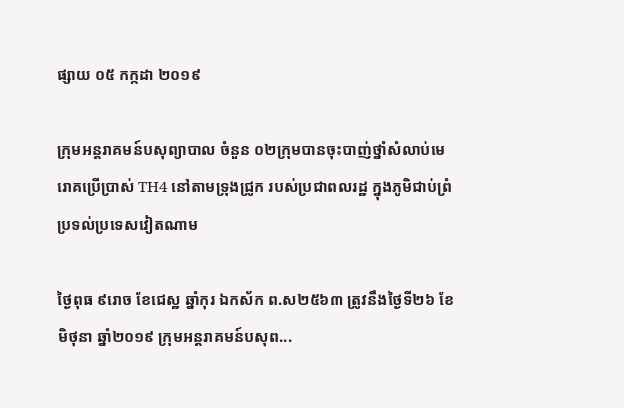ផ្សាយ ០៥ កក្កដា ២០១៩

ក្រុមអន្តរាគមន៍បសុព្យាបាល ចំនួន ០២ក្រុមបានចុះបាញ់ថ្នាំសំលាប់មេរោគប្រើប្រាស់ TH4 នៅតាមទ្រុងជ្រូក របស់ប្រជាពលរដ្ឋ ក្នុងភូមិជាប់ព្រំប្រទល់ប្រទេសវៀតណាម

ថ្ងៃពុធ ៩រោច ខែជេស្ឋ ឆ្នាំកុរ ឯកស័ក ព.ស២៥៦៣ ត្រូវនឹងថ្ងៃទី២៦ ខែមិថុនា ឆ្នាំ២០១៩ ក្រុមអន្តរាគមន៍បសុព...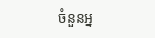ចំនួនអ្ន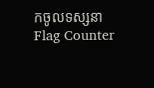កចូលទស្សនា
Flag Counter